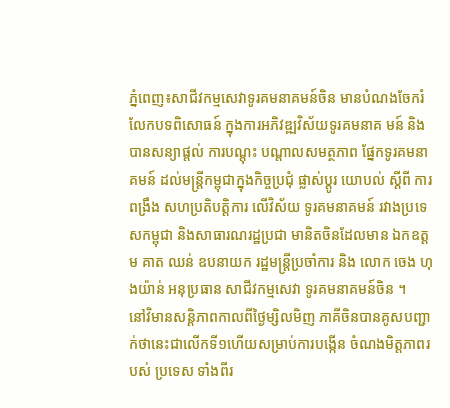ភ្នំពេញ៖សាជីវកម្មសេវាទូរគមនាគមន៍ចិន មានបំណងចែករំលែកបទពិសោធន៍ ក្នុងការអភិវឌ្ឍវិស័យទូរគមនាគ មន៍ និងបានសន្យាផ្តល់ ការបណ្តុះ បណ្តាលសមត្ថភាព ផ្នែកទូរគមនាគមន៍ ដល់មន្រ្តីកម្ពុជាក្នុងកិច្ចប្រជុំ ផ្លាស់ប្តូរ យោបល់ ស្តីពី ការពង្រឹង សហប្រតិបត្តិការ លើវិស័យ ទូរគមនាគមន៍ រវាងប្រទេសកម្ពុជា និងសាធារណរដ្ឋប្រជា មានិតចិនដែលមាន ឯកឧត្តម គាត ឈន់ ឧបនាយក រដ្ឋមន្ត្រីប្រចាំការ និង លោក ចេង ហុងយ៉ាន់ អនុប្រធាន សាជីវកម្មសេវា ទូរគមនាគមន៍ចិន ។
នៅវិមានសន្តិភាពកាលពីថ្ងៃម្សិលមិញ ភាគីចិនបានគូសបញ្ជាក់ថានេះជាលើកទី១ហើយសម្រាប់ការបង្កើន ចំណងមិត្តភាពរបស់ ប្រទេស ទាំងពីរ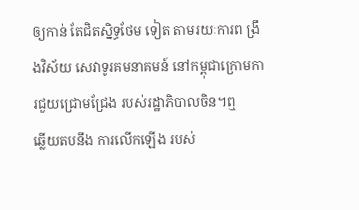ឲ្យកាន់ តែជិតស្និទ្ធថែម ទៀត តាមរយៈការព ង្រឹងវិស័យ សេវាទូរគមនាគមន៍ នៅកម្ពុជាក្រោមការជួយជ្រោមជ្រែង របស់រដ្ឋាភិបាលចិន។ឮ
ឆ្លើយតបនឹង ការលើកឡើង របស់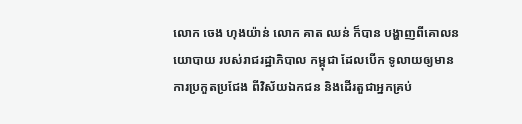លោក ចេង ហុងយ៉ាន់ លោក គាត ឈន់ ក៏បាន បង្ហាញពីគោលនយោបាយ របស់រាជរដ្ឋាភិបាល កម្ពុជា ដែលបើក ទូលាយឲ្យមាន ការប្រកួតប្រជែង ពីវិស័យឯកជន និងដើរតួជាអ្នកគ្រប់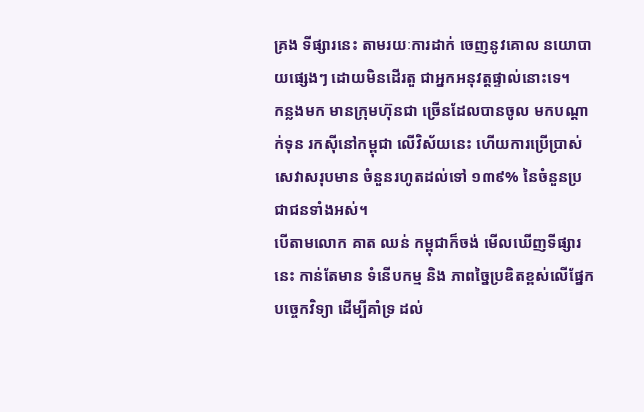គ្រង ទីផ្សារនេះ តាមរយៈការដាក់ ចេញនូវគោល នយោបាយផ្សេងៗ ដោយមិនដើរតួ ជាអ្នកអនុវត្តផ្ទាល់នោះទេ។
កន្លងមក មានក្រុមហ៊ុនជា ច្រើនដែលបានចូល មកបណ្តាក់ទុន រកស៊ីនៅកម្ពុជា លើវិស័យនេះ ហើយការប្រើប្រាស់ សេវាសរុបមាន ចំនួនរហូតដល់ទៅ ១៣៩% នៃចំនួនប្រជាជនទាំងអស់។
បើតាមលោក គាត ឈន់ កម្ពុជាក៏ចង់ មើលឃើញទីផ្សារនេះ កាន់តែមាន ទំនើបកម្ម និង ភាពច្នៃប្រឌិតខ្ពស់លើផ្នែក បច្ចេកវិទ្យា ដើម្បីគាំទ្រ ដល់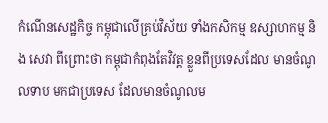កំណើនសេដ្ឋកិច្ច កម្ពុជាលើគ្រប់វិស័យ ទាំងកសិកម្ម ឧស្សាហកម្ម និង សេវា ពីព្រោះថា កម្ពុជាកំពុងតែវិវត្ត ខ្លួនពីប្រទេសដែល មានចំណូលទាប មកជាប្រទេស ដែលមានចំណូលម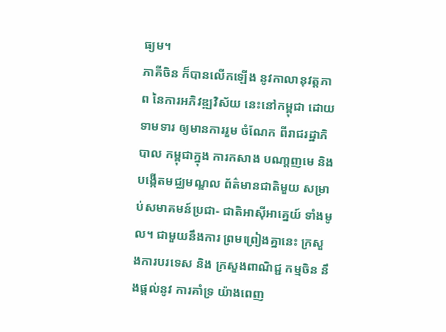ធ្យម។
ភាគីចិន ក៏បានលើកឡើង នូវកាលានុវត្តភាព នៃការអភិវឌ្ឍវិស័យ នេះនៅកម្ពុជា ដោយទាមទារ ឲ្យមានការរួម ចំណែក ពីរាជរដ្ឋាភិបាល កម្ពុជាក្នុង ការកសាង បណា្តញមេ និង បង្កើតមជ្ឈមណ្ឌល ព័ត៌មានជាតិមួយ សម្រាប់សមាគមន៍ប្រជា- ជាតិអាស៊ីអាគ្នេយ៍ ទាំងមូល។ ជាមួយនឹងការ ព្រមព្រៀងគ្នានេះ ក្រសួងការបរទេស និង ក្រសួងពាណិជ្ជ កម្មចិន នឹងផ្តល់នូវ ការគាំទ្រ យ៉ាងពេញ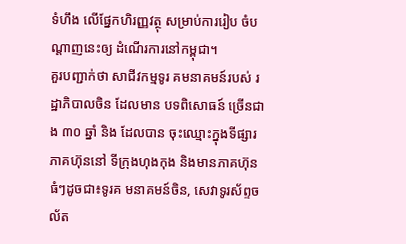ទំហឹង លើផ្នែកហិរញ្ញវត្ថុ សម្រាប់ការរៀប ចំបណ្តាញនេះឲ្យ ដំណើរការនៅកម្ពុជា។
គួរបញ្ជាក់ថា សាជីវកម្មទូរ គមនាគមន៍របស់ រដ្ឋាភិបាលចិន ដែលមាន បទពិសោធន៍ ច្រើនជាង ៣០ ឆ្នាំ និង ដែលបាន ចុះឈ្មោះក្នុងទីផ្សារ ភាគហ៊ុននៅ ទីក្រុងហុងកុង និងមានភាគហ៊ុន ធំៗដូចជា៖ទូរគ មនាគមន៍ចិន, សេវាទូរស័ព្ទចល័ត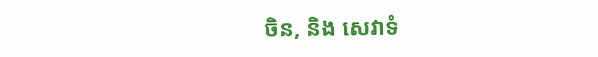ចិន, និង សេវាទំ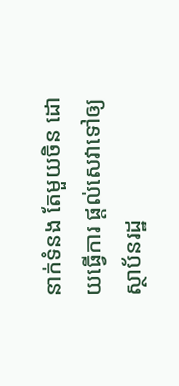នាក់ទំនង តែមួយចិន ដោយធ្វើការ ផ្តល់សេវាទៅឲ្យ ស្ថាប័នរដ្ឋ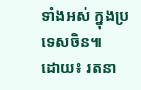ទាំងអស់ ក្នុងប្រទេសចិន៕
ដោយ៖ រតនា